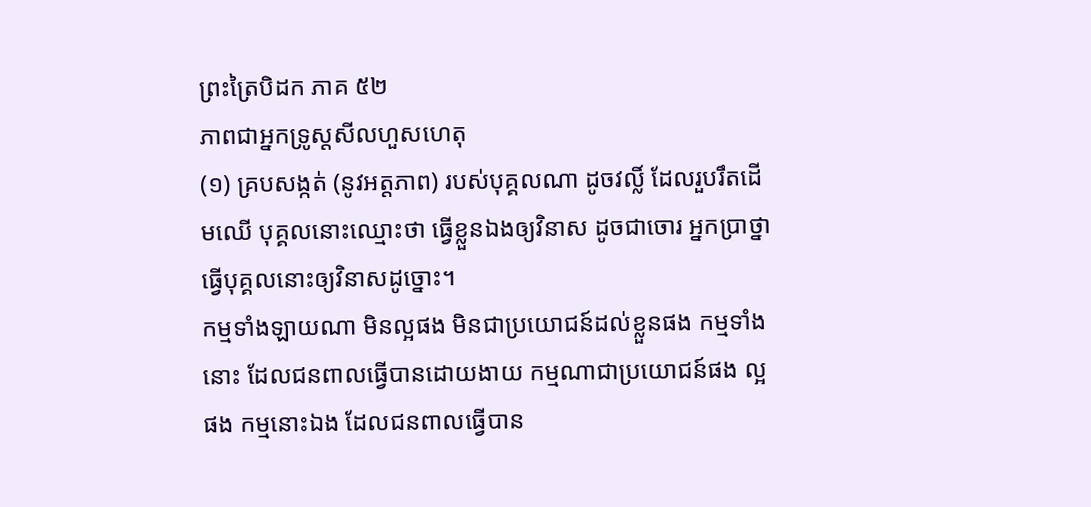ព្រះត្រៃបិដក ភាគ ៥២
ភាពជាអ្នកទ្រូស្តសីលហួសហេតុ
(១) គ្របសង្កត់ (នូវអត្តភាព) របស់បុគ្គលណា ដូចវល្លិ៍ ដែលរួបរឹតដើមឈើ បុគ្គលនោះឈ្មោះថា ធ្វើខ្លួនឯងឲ្យវិនាស ដូចជាចោរ អ្នកប្រាថ្នាធ្វើបុគ្គលនោះឲ្យវិនាសដូច្នោះ។
កម្មទាំងឡាយណា មិនល្អផង មិនជាប្រយោជន៍ដល់ខ្លួនផង កម្មទាំងនោះ ដែលជនពាលធ្វើបានដោយងាយ កម្មណាជាប្រយោជន៍ផង ល្អផង កម្មនោះឯង ដែលជនពាលធ្វើបាន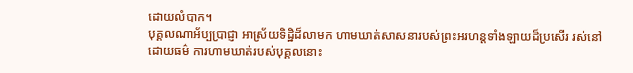ដោយលំបាក។
បុគ្គលណាអ័ប្បប្រាជ្ញា អាស្រ័យទិដ្ឋិដ៏លាមក ហាមឃាត់សាសនារបស់ព្រះអរហន្តទាំងឡាយដ៏ប្រសើរ រស់នៅដោយធម៌ ការហាមឃាត់របស់បុគ្គលនោះ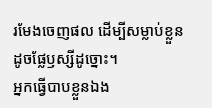រមែងចេញផល ដើម្បីសម្លាប់ខ្លួន ដូចផ្លែឫស្សីដូច្នោះ។
អ្នកធ្វើបាបខ្លួនឯង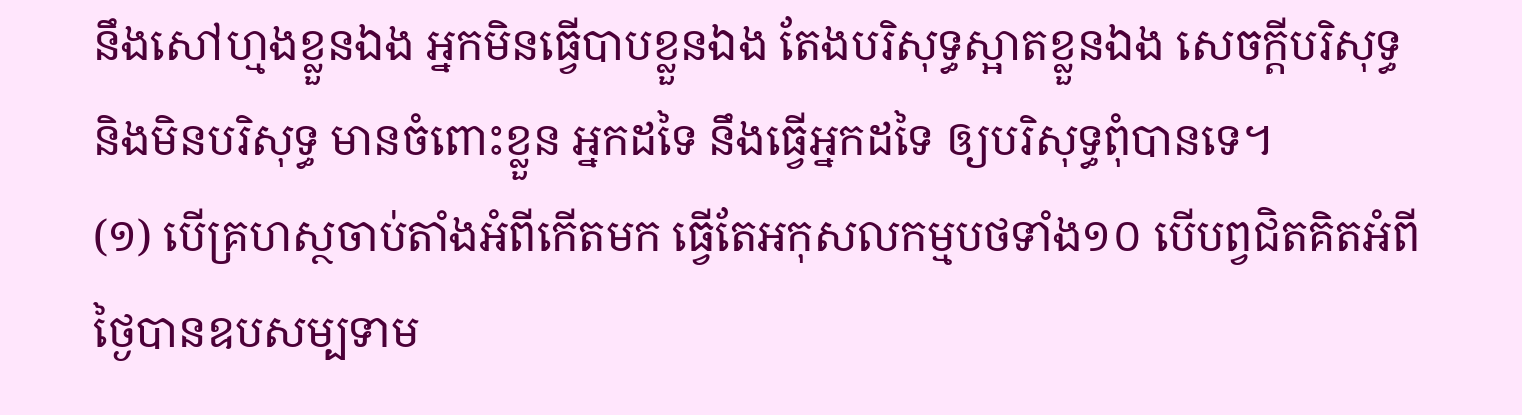នឹងសៅហ្មងខ្លួនឯង អ្នកមិនធ្វើបាបខ្លួនឯង តែងបរិសុទ្ធស្អាតខ្លួនឯង សេចក្តីបរិសុទ្ធ និងមិនបរិសុទ្ធ មានចំពោះខ្លួន អ្នកដទៃ នឹងធ្វើអ្នកដទៃ ឲ្យបរិសុទ្ធពុំបានទេ។
(១) បើគ្រហស្ថចាប់តាំងអំពីកើតមក ធ្វើតែអកុសលកម្មបថទាំង១០ បើបព្វជិតគិតអំពីថ្ងៃបានឧបសម្បទាម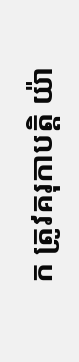ក ត្រូវគរុកាបត្តិ យ៉ា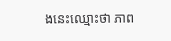ងនេះឈ្មោះថា ភាព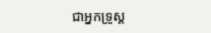ជាអ្នកទ្រូស្ត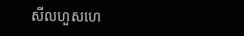សីលហួសហេ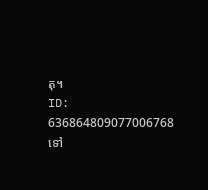តុ។
ID: 636864809077006768
ទៅ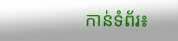កាន់ទំព័រ៖